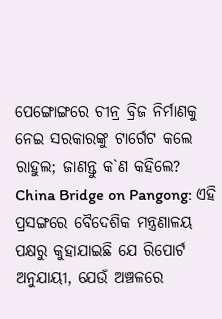ପେଙ୍ଗୋଙ୍ଗରେ ଚୀନ୍ର ବ୍ରିଜ ନିର୍ମାଣକୁ ନେଇ ସରକାରଙ୍କୁ ଟାର୍ଗେଟ କଲେ ରାହୁଲ; ଜାଣନ୍ତୁ କ`ଣ କହିଲେ?
China Bridge on Pangong: ଏହି ପ୍ରସଙ୍ଗରେ ବୈଦେଶିକ ମନ୍ତ୍ରଣାଳୟ ପକ୍ଷରୁ କୁହାଯାଇଛି ଯେ ରିପୋର୍ଟ ଅନୁଯାୟୀ, ଯେଉଁ ଅଞ୍ଚଳରେ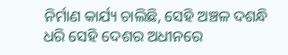ନିର୍ମାଣ କାର୍ଯ୍ୟ ଚାଲିଛି, ସେହି ଅଞ୍ଚଳ ଦଶନ୍ଧି ଧରି ସେହି ଦେଶର ଅଧୀନରେ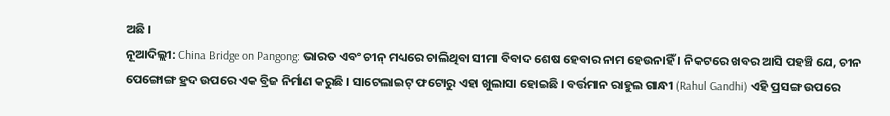ଅଛି ।
ନୂଆଦିଲ୍ଲୀ: China Bridge on Pangong: ଭାରତ ଏବଂ ଚୀନ୍ ମଧ୍ୟରେ ଚାଲିଥିବା ସୀମା ବିବାଦ ଶେଷ ହେବାର ନାମ ହେଉନାହିଁ । ନିକଟରେ ଖବର ଆସି ପହଞ୍ଚି ଯେ, ଚୀନ ପେଙ୍ଗୋଙ୍ଗ ହ୍ରଦ ଉପରେ ଏକ ବ୍ରିଜ ନିର୍ମାଣ କରୁଛି । ସାଟେଲାଇଟ୍ ଫଟୋରୁ ଏହା ଖୁଲାସା ହୋଇଛି । ବର୍ତ୍ତମାନ ରାହୁଲ ଗାନ୍ଧୀ (Rahul Gandhi) ଏହି ପ୍ରସଙ୍ଗ ଉପରେ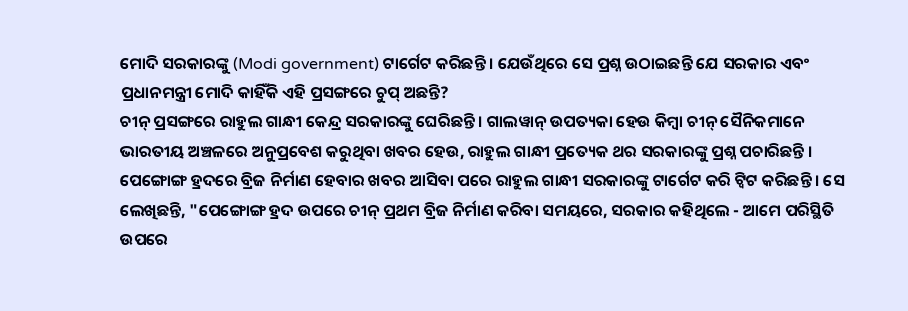ମୋଦି ସରକାରଙ୍କୁ (Modi government) ଟାର୍ଗେଟ କରିଛନ୍ତି । ଯେଉଁଥିରେ ସେ ପ୍ରଶ୍ନ ଉଠାଇଛନ୍ତି ଯେ ସରକାର ଏବଂ ପ୍ରଧାନମନ୍ତ୍ରୀ ମୋଦି କାହିଁକି ଏହି ପ୍ରସଙ୍ଗରେ ଚୁପ୍ ଅଛନ୍ତି?
ଚୀନ୍ ପ୍ରସଙ୍ଗରେ ରାହୁଲ ଗାନ୍ଧୀ କେନ୍ଦ୍ର ସରକାରଙ୍କୁ ଘେରିଛନ୍ତି । ଗାଲୱାନ୍ ଉପତ୍ୟକା ହେଉ କିମ୍ବା ଚୀନ୍ ସୈନିକମାନେ ଭାରତୀୟ ଅଞ୍ଚଳରେ ଅନୁପ୍ରବେଶ କରୁଥିବା ଖବର ହେଉ, ରାହୁଲ ଗାନ୍ଧୀ ପ୍ରତ୍ୟେକ ଥର ସରକାରଙ୍କୁ ପ୍ରଶ୍ନ ପଚାରିଛନ୍ତି । ପେଙ୍ଗୋଙ୍ଗ ହ୍ରଦରେ ବ୍ରିଜ ନିର୍ମାଣ ହେବାର ଖବର ଆସିବା ପରେ ରାହୁଲ ଗାନ୍ଧୀ ସରକାରଙ୍କୁ ଟାର୍ଗେଟ କରି ଟ୍ୱିଟ କରିଛନ୍ତି । ସେ ଲେଖିଛନ୍ତି, "ପେଙ୍ଗୋଙ୍ଗ ହ୍ରଦ ଉପରେ ଚୀନ୍ ପ୍ରଥମ ବ୍ରିଜ ନିର୍ମାଣ କରିବା ସମୟରେ, ସରକାର କହିଥିଲେ - ଆମେ ପରିସ୍ଥିତି ଉପରେ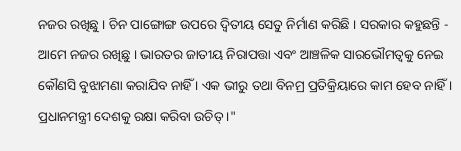ନଜର ରଖିଛୁ । ଚିନ ପାଙ୍ଗୋଙ୍ଗ ଉପରେ ଦ୍ୱିତୀୟ ସେତୁ ନିର୍ମାଣ କରିଛି । ସରକାର କହୁଛନ୍ତି - ଆମେ ନଜର ରଖିଛୁ । ଭାରତର ଜାତୀୟ ନିରାପତ୍ତା ଏବଂ ଆଞ୍ଚଳିକ ସାରଭୌମତ୍ଵକୁ ନେଇ କୌଣସି ବୁଝାମଣା କରାଯିବ ନାହିଁ । ଏକ ଭୀରୁ ତଥା ବିନମ୍ର ପ୍ରତିକ୍ରିୟାରେ କାମ ହେବ ନାହିଁ । ପ୍ରଧାନମନ୍ତ୍ରୀ ଦେଶକୁ ରକ୍ଷା କରିବା ଉଚିତ୍ ।"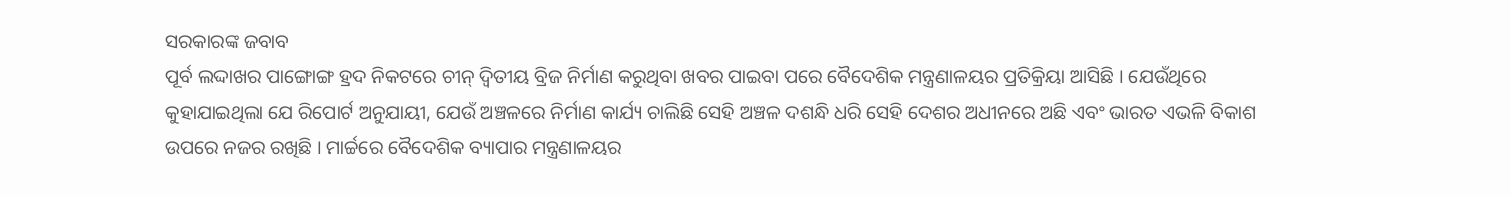ସରକାରଙ୍କ ଜବାବ
ପୂର୍ବ ଲଦ୍ଦାଖର ପାଙ୍ଗୋଙ୍ଗ ହ୍ରଦ ନିକଟରେ ଚୀନ୍ ଦ୍ୱିତୀୟ ବ୍ରିଜ ନିର୍ମାଣ କରୁଥିବା ଖବର ପାଇବା ପରେ ବୈଦେଶିକ ମନ୍ତ୍ରଣାଳୟର ପ୍ରତିକ୍ରିୟା ଆସିଛି । ଯେଉଁଥିରେ କୁହାଯାଇଥିଲା ଯେ ରିପୋର୍ଟ ଅନୁଯାୟୀ, ଯେଉଁ ଅଞ୍ଚଳରେ ନିର୍ମାଣ କାର୍ଯ୍ୟ ଚାଲିଛି ସେହି ଅଞ୍ଚଳ ଦଶନ୍ଧି ଧରି ସେହି ଦେଶର ଅଧୀନରେ ଅଛି ଏବଂ ଭାରତ ଏଭଳି ବିକାଶ ଉପରେ ନଜର ରଖିଛି । ମାର୍ଚ୍ଚରେ ବୈଦେଶିକ ବ୍ୟାପାର ମନ୍ତ୍ରଣାଳୟର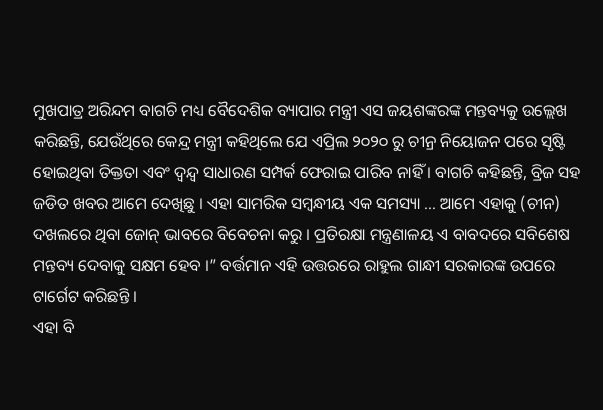ମୁଖପାତ୍ର ଅରିନ୍ଦମ ବାଗଚି ମଧ୍ୟ ବୈଦେଶିକ ବ୍ୟାପାର ମନ୍ତ୍ରୀ ଏସ ଜୟଶଙ୍କରଙ୍କ ମନ୍ତବ୍ୟକୁ ଉଲ୍ଲେଖ କରିଛନ୍ତି, ଯେଉଁଥିରେ କେନ୍ଦ୍ର ମନ୍ତ୍ରୀ କହିଥିଲେ ଯେ ଏପ୍ରିଲ ୨୦୨୦ ରୁ ଚୀନ୍ର ନିୟୋଜନ ପରେ ସୃଷ୍ଟି ହୋଇଥିବା ତିକ୍ତତା ଏବଂ ଦ୍ୱନ୍ଦ୍ୱ ସାଧାରଣ ସମ୍ପର୍କ ଫେରାଇ ପାରିବ ନାହିଁ । ବାଗଚି କହିଛନ୍ତି, ବ୍ରିଜ ସହ ଜଡିତ ଖବର ଆମେ ଦେଖିଛୁ । ଏହା ସାମରିକ ସମ୍ବନ୍ଧୀୟ ଏକ ସମସ୍ୟା ... ଆମେ ଏହାକୁ (ଚୀନ) ଦଖଲରେ ଥିବା ଜୋନ୍ ଭାବରେ ବିବେଚନା କରୁ । ପ୍ରତିରକ୍ଷା ମନ୍ତ୍ରଣାଳୟ ଏ ବାବଦରେ ସବିଶେଷ ମନ୍ତବ୍ୟ ଦେବାକୁ ସକ୍ଷମ ହେବ ।” ବର୍ତ୍ତମାନ ଏହି ଉତ୍ତରରେ ରାହୁଲ ଗାନ୍ଧୀ ସରକାରଙ୍କ ଉପରେ ଟାର୍ଗେଟ କରିଛନ୍ତି ।
ଏହା ବି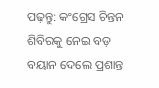ପଢ଼ନ୍ତୁ: କଂଗ୍ରେସ ଚିନ୍ତନ ଶିବିରକୁ ନେଇ ବଡ଼ ବୟାନ ଦେଲେ ପ୍ରଶାନ୍ତ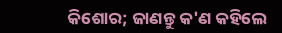କିଶୋର; ଜାଣନ୍ତୁ କ'ଣ କହିଲେ